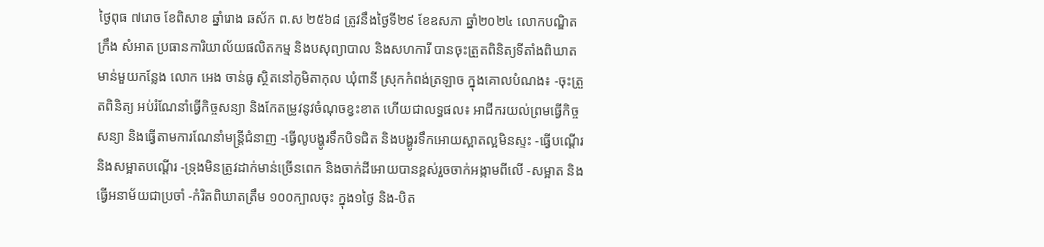ថ្ងៃពុធ ៧រោច ខែពិសាខ ឆ្នាំរោង ឆស័ក ព.ស ២៥៦៨ ត្រូវនឹងថ្ងៃទី២៩ ខែឧសភា ឆ្នាំ២០២៤ លោកបណ្ឌិត ក្រឹង សំអាត ប្រធានការិយាល័យផលិតកម្ម និងបសុព្យាបាល និងសហការី បានចុះត្រួតពិនិត្យទីតាំងពិឃាតមាន់មួយកន្លែង លោក អេង ចាន់ធូ ស្ថិតនៅភូមិតាកុល ឃុំពានី ស្រុកកំពង់ត្រឡាច ក្នុងគោលបំណង៖ -ចុះត្រួតពិនិត្យ អប់រំណែនាំធ្វើកិច្ចសន្យា និងកែតម្រូវនូវចំណុចខ្វះខាត ហើយជាលទ្ធផល៖ អាជីករយល់ព្រមធ្វើកិច្ចសន្យា និងធ្វើតាមការណែនាំមន្រ្តីជំនាញ -ធ្វើលូបង្ហូរទឹកបិទជិត និងបង្ហូរទឹកអោយស្អាតល្អមិនស្ទះ -ធ្វើបណ្ដើរ និងសម្អាតបណ្តើរ -ទ្រុងមិនត្រូវដាក់មាន់ច្រើនពេក និងចាក់ដីអោយបានខ្ពស់រួចចាក់អង្កាមពីលើ -សម្អាត និងធ្វើអនាម័យជាប្រចាំ -កំរិតពិឃាតត្រឹម ១០០ក្បាលចុះ ក្នុង១ថ្ងៃ និង-បិត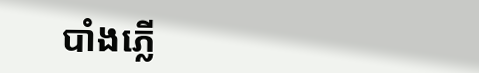បាំងភ្លើ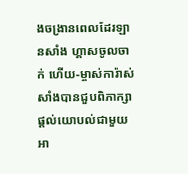ងចង្រានពេលដែរឡានសាំង ហ្គាសចូលចាក់ ហើយ-ម្ចាស់ការ៉ាស់សាំងបានជួបពិភាក្សាផ្តល់យោបល់ជាមួយអា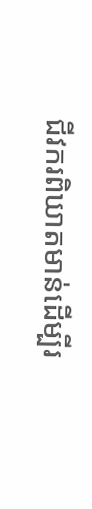ជីវករពិឃាតមាន់ដើម្បីរ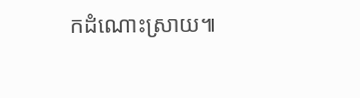កដំណោះស្រាយ៕